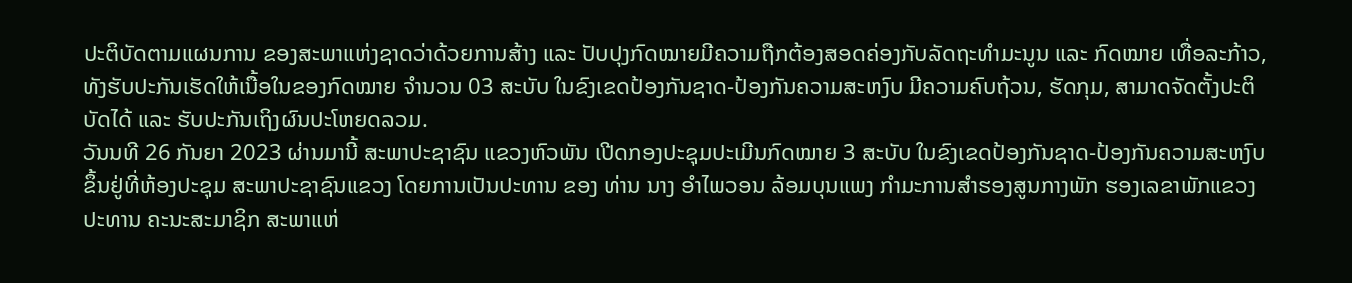ປະຕິບັດຕາມແຜນການ ຂອງສະພາແຫ່ງຊາດວ່າດ້ວຍການສ້າງ ແລະ ປັບປຸງກົດໝາຍມີຄວາມຖືກຕ້ອງສອດຄ່ອງກັບລັດຖະທຳມະນູນ ແລະ ກົດໝາຍ ເທື່ອລະກ້າວ, ທັງຮັບປະກັນເຮັດໃຫ້ເນື້ອໃນຂອງກົດໝາຍ ຈຳນວນ 03 ສະບັບ ໃນຂົງເຂດປ້ອງກັນຊາດ-ປ້ອງກັນຄວາມສະຫງົບ ມີຄວາມຄົບຖ້ວນ, ຮັດກຸມ, ສາມາດຈັດຕັ້ງປະຕິບັດໄດ້ ແລະ ຮັບປະກັນເຖິງຜົນປະໂຫຍດລວມ.
ວັນນທີ 26 ກັນຍາ 2023 ຜ່ານມານີ້ ສະພາປະຊາຊົນ ແຂວງຫົວພັນ ເປີດກອງປະຊຸມປະເມີນກົດໝາຍ 3 ສະບັບ ໃນຂົງເຂດປ້ອງກັນຊາດ-ປ້ອງກັນຄວາມສະຫງົບ ຂຶ້ນຢູ່ທີ່ຫ້ອງປະຊຸມ ສະພາປະຊາຊົນແຂວງ ໂດຍການເປັນປະທານ ຂອງ ທ່ານ ນາງ ອໍາໄພວອນ ລ້ອມບຸນແພງ ກຳມະການສຳຮອງສູນກາງພັກ ຮອງເລຂາພັກແຂວງ ປະທານ ຄະນະສະມາຊິກ ສະພາແຫ່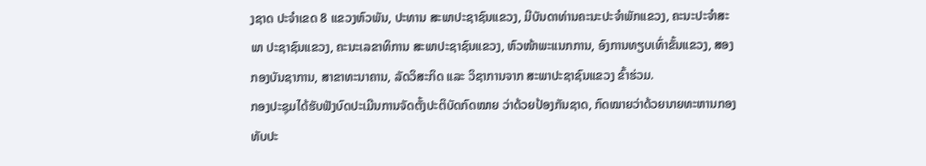ງຊາດ ປະຈໍາເຂດ 8 ແຂວງຫົວພັນ, ປະທານ ສະພາປະຊາຊົນແຂວງ, ມີບັນດາທ່ານຄະນະປະຈຳພັກແຂວງ, ຄະນະປະຈຳສະພາ ປະຊາຊົນແຂວງ, ຄະນະເລຂາທິການ ສະພາປະຊາຊົນແຂວງ, ຫົວໜ້າພະແນກການ, ອົງການທຽບເທົ່າຂັ້ນແຂວງ, ສອງກອງບັນຊາການ, ສາຂາທະນາຄານ, ລັດວິສະກິດ ແລະ ວິຊາການຈາກ ສະພາປະຊາຊົນແຂວງ ຂົ້າຮ່ວມ.
ກອງປະຊຸມໄດ້ຮັບຟັງບົດປະເມີນການຈັດຕັ້ງປະຕິບັດກົດໝາຍ ວ່າດ້ວຍປ້ອງກັນຊາດ, ກົດໝາຍວ່າດ້ວຍນາຍທະຫານກອງທັບປະ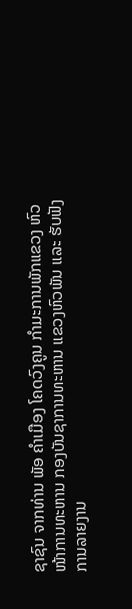ຊາຊົນ ຈາກທ່ານ ພັອ ຄຳເມືອງ ໂຄດວົງຄູນ ກຳມະການພັກແຂວງ ຫົວໜ້າການທະຫານ ກອງບັນຊາການທະຫານ ແຂວງຫົວພັນ ແລະ ຮັບຟັງ ການລາຍງານ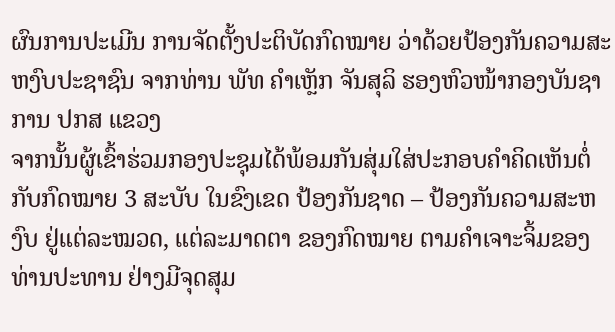ຜົນການປະເມີນ ການຈັດຕັ້ງປະຕິບັດກົດໝາຍ ວ່າດ້ວຍປ້ອງກັນຄວາມສະຫງົບປະຊາຊົນ ຈາກທ່ານ ພັທ ຄຳເຫຼັກ ຈັນສຸລິ ຮອງຫົວໜ້າກອງບັນຊາການ ປກສ ແຂວງ
ຈາກນັ້ນຜູ້ເຂົ້າຮ່ວມກອງປະຊຸມໄດ້ພ້ອມກັນສຸ່ມໃສ່ປະກອບຄໍາຄິດເຫັນຕໍ່ກັບກົດໝາຍ 3 ສະບັບ ໃນຂົງເຂດ ປ້ອງກັນຊາດ – ປ້ອງກັນຄວາມສະຫງົບ ຢູ່ແຕ່ລະໝວດ, ແຕ່ລະມາດຕາ ຂອງກົດໝາຍ ຕາມຄໍາເຈາະຈິ້ມຂອງທ່ານປະທານ ຢ່າງມີຈຸດສຸມ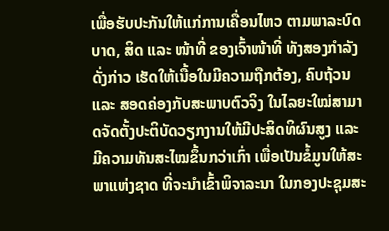ເພື່ອຮັບປະກັນໃຫ້ແກ່ການເຄື່ອນໄຫວ ຕາມພາລະບົດບາດ, ສິດ ແລະ ໜ້າທີ່ ຂອງເຈົ້າໜ້າທີ່ ທັງສອງກຳລັງດັ່ງກ່າວ ເຮັດໃຫ້ເນື້ອໃນມີຄວາມຖືກຕ້ອງ, ຄົບຖ້ວນ ແລະ ສອດຄ່ອງກັບສະພາບຕົວຈິງ ໃນໄລຍະໃໝ່ສາມາດຈັດຕັ້ງປະຕິບັດວຽກງານໃຫ້ມີປະສິດທິຜົນສູງ ແລະ ມີຄວາມທັນສະໄໝຂຶ້ນກວ່າເກົ່າ ເພື່ອເປັນຂໍ້ມູນໃຫ້ສະພາແຫ່ງຊາດ ທີ່ຈະນໍາເຂົ້າພິຈາລະນາ ໃນກອງປະຊຸມສະ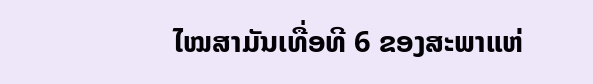ໄໝສາມັນເທື່ອທີ 6 ຂອງສະພາແຫ່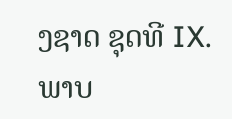ງຊາດ ຊຸດທີ IX.
ພາບ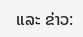ແລະ ຂ່າວ: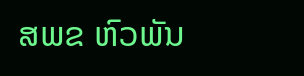ສພຂ ຫົວພັນ